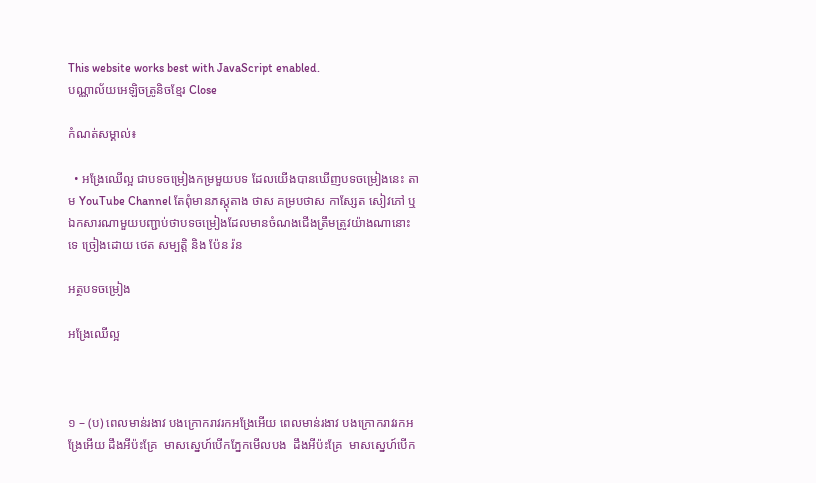This website works best with JavaScript enabled.
បណ្ណាល័យអេឡិចត្រូនិចខ្មែរ Close

កំណត់សម្គាល់៖

  • អង្រែឈើល្អ ជាបទចម្រៀងកម្រមួយបទ ដែលយើងបានឃើញបទចម្រៀងនេះ តាម YouTube Channel តែពុំមានភស្តុតាង ថាស គម្របថាស កាស្សែត សៀវភៅ ឬឯកសារណាមួយបញ្ជាប់ថាបទចម្រៀងដែលមានចំណងជើងត្រឹមត្រូវយ៉ាងណានោះទេ ច្រៀងដោយ ថេត សម្បត្តិ និង ប៉ែន រ៉ន

អត្ថបទចម្រៀង

អង្រែឈើល្អ



១ – (ប) ពេលមាន់រងាវ បងក្រោករាវរកអង្រែអើយ ពេលមាន់រងាវ បងក្រោករាវរកអង្រែអើយ ដឹងអីប៉ះគ្រែ  មាសស្នេហ៍បើកភ្នែកមើលបង  ដឹងអីប៉ះគ្រែ  មាសស្នេហ៍បើក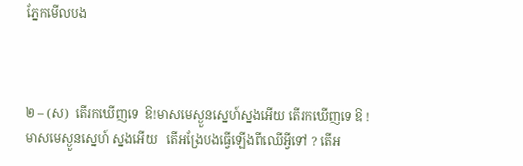ភ្នែកមើលបង



២ – (ស)  តើរកឃើញទេ  ឱ!មាសមេស្ងួនស្នេហ៍ស្នងអើយ តើរកឃើញទេ ឱ ! មាសមេស្ងួនស្នេហ៍ ស្នងអើយ   តើអង្រែបងធ្វើឡើងពីឈើអ្វីទៅ ? តើអ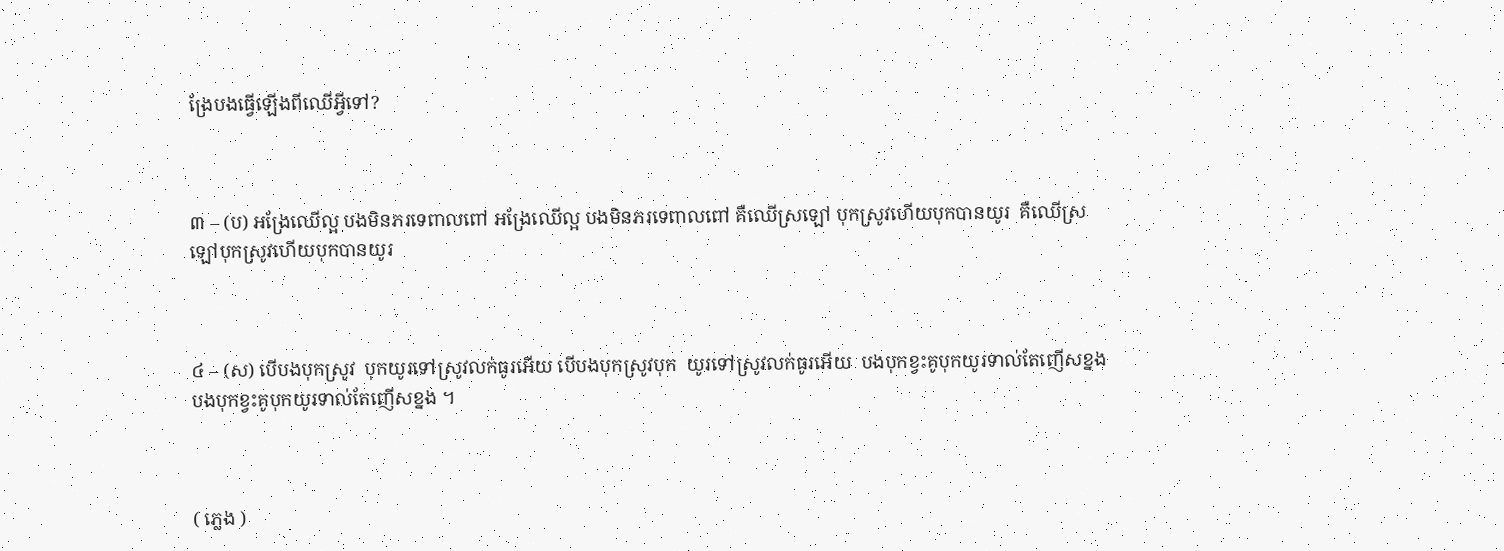ង្រែបងធ្វើឡើងពីឈើអ្វីទៅ?



៣ – (ប) អង្រែឈើល្អ បងមិនភរទេពាលពៅ អង្រែឈើល្អ បងមិនភរទេពាលពៅ គឺឈើស្រឡៅ បុកស្រូវហើយបុកបានយូរ  គឺឈើស្រឡៅបុកស្រូវហើយបុកបានយូរ



៤ – (ស) បើបងបុកស្រូវ  បុកយូរទៅស្រូវលក់ធូរអើយ បើបងបុកស្រូវបុក  យូរទៅស្រូវលក់ធូរអើយ  បងបុកខ្វះគូបុកយូរទាល់តែញើសខ្នង  បងបុកខ្វះគូបុកយូរទាល់តែញើសខ្នង ។



( ភ្លេង )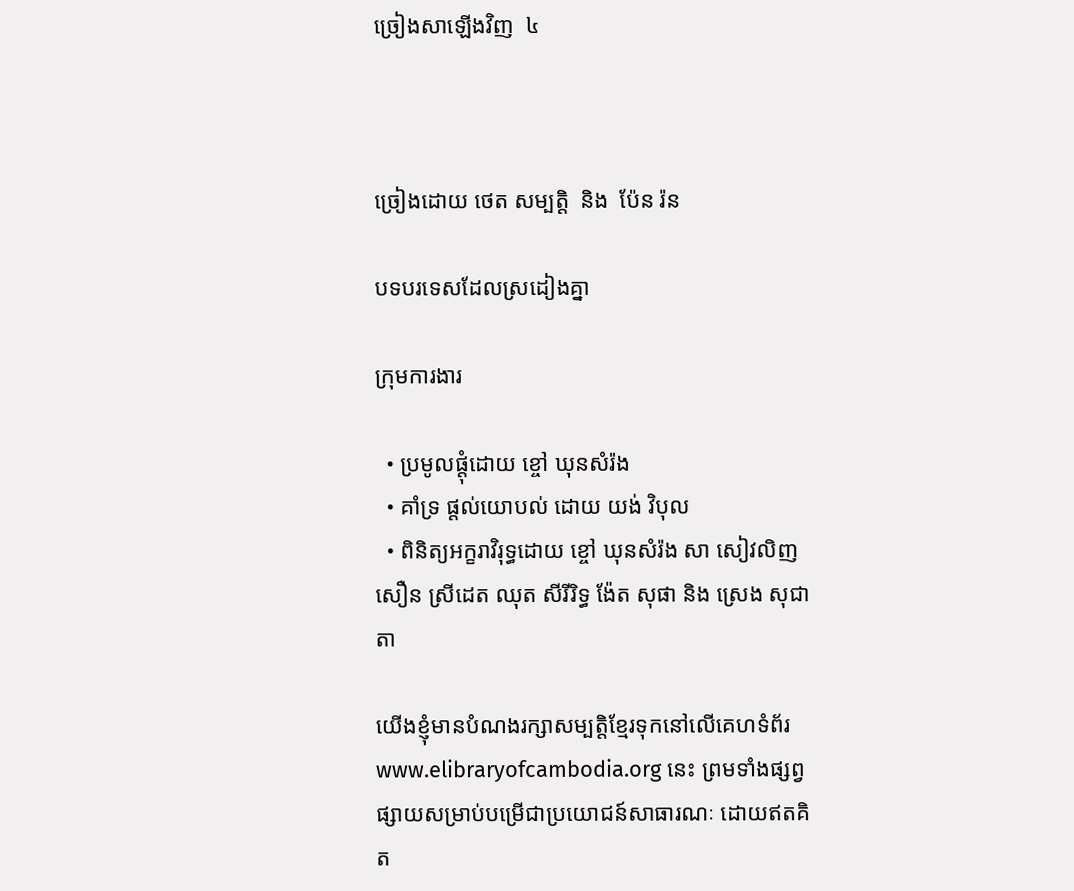ច្រៀងសាឡើងវិញ  ៤



ច្រៀងដោយ ថេត សម្បត្តិ  និង  ប៉ែន រ៉ន

បទបរទេសដែលស្រដៀងគ្នា

ក្រុមការងារ

  • ប្រមូលផ្តុំដោយ ខ្ចៅ ឃុនសំរ៉ង
  • គាំទ្រ ផ្តល់យោបល់ ដោយ យង់ វិបុល
  • ពិនិត្យអក្ខរាវិរុទ្ធដោយ ខ្ចៅ ឃុនសំរ៉ង សា សៀវលិញ សឿន ស្រីដេត ឈុត សីរីរិទ្ធ ង៉ែត សុផា និង ស្រេង សុជាតា

យើងខ្ញុំមានបំណងរក្សាសម្បត្តិខ្មែរទុកនៅលើគេហទំព័រ www.elibraryofcambodia.org នេះ ព្រមទាំងផ្សព្វផ្សាយសម្រាប់បម្រើជាប្រយោជន៍សាធារណៈ ដោយឥតគិត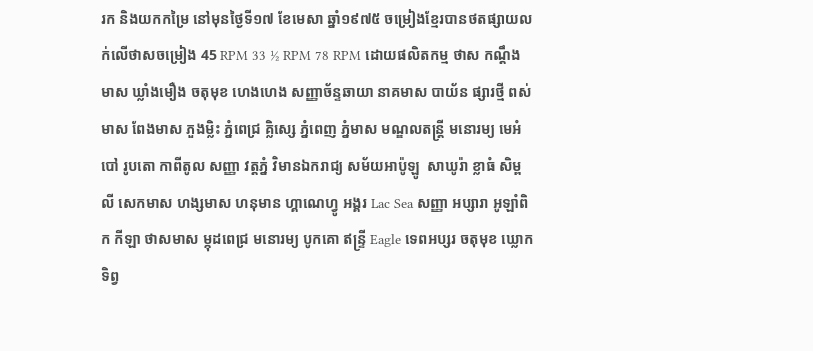រក និងយកកម្រៃ នៅមុនថ្ងៃទី១៧ ខែមេសា ឆ្នាំ១៩៧៥ ចម្រៀងខ្មែរបានថតផ្សាយលក់លើថាសចម្រៀង 45 RPM 33 ½ RPM 78 RPM ដោយផលិតកម្ម ថាស កណ្ដឹងមាស ឃ្លាំងមឿង ចតុមុខ ហេងហេង សញ្ញាច័ន្ទឆាយា នាគមាស បាយ័ន ផ្សារថ្មី ពស់មាស ពែងមាស ភួងម្លិះ ភ្នំពេជ្រ គ្លិស្សេ ភ្នំពេញ ភ្នំមាស មណ្ឌលតន្រ្តី មនោរម្យ មេអំបៅ រូបតោ កាពីតូល សញ្ញា វត្តភ្នំ វិមានឯករាជ្យ សម័យអាប៉ូឡូ  សាឃូរ៉ា ខ្លាធំ សិម្ពលី សេកមាស ហង្សមាស ហនុមាន ហ្គាណេហ្វូ អង្គរ Lac Sea សញ្ញា អប្សារា អូឡាំពិក កីឡា ថាសមាស ម្កុដពេជ្រ មនោរម្យ បូកគោ ឥន្ទ្រី Eagle ទេពអប្សរ ចតុមុខ ឃ្លោកទិព្វ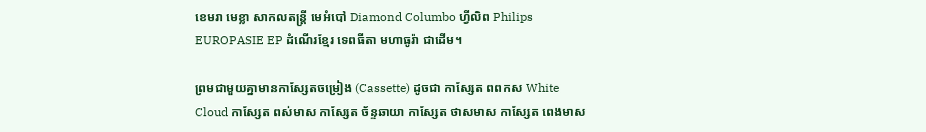ខេមរា មេខ្លា សាកលតន្ត្រី មេអំបៅ Diamond Columbo ហ្វីលិព Philips EUROPASIE EP ដំណើរខ្មែរ ទេពធីតា មហាធូរ៉ា ជាដើម។

ព្រមជាមួយគ្នាមានកាសែ្សតចម្រៀង (Cassette) ដូចជា កាស្សែត ពពកស White Cloud កាស្សែត ពស់មាស កាស្សែត ច័ន្ទឆាយា កាស្សែត ថាសមាស កាស្សែត ពេងមាស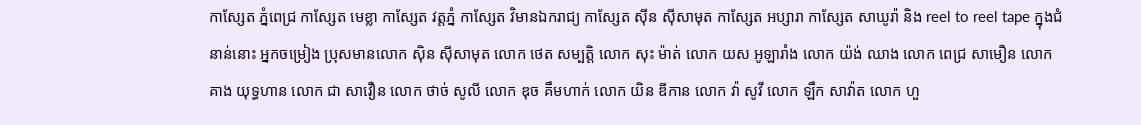កាស្សែត ភ្នំពេជ្រ កាស្សែត មេខ្លា កាស្សែត វត្តភ្នំ កាស្សែត វិមានឯករាជ្យ កាស្សែត ស៊ីន ស៊ីសាមុត កាស្សែត អប្សារា កាស្សែត សាឃូរ៉ា និង reel to reel tape ក្នុងជំនាន់នោះ អ្នកចម្រៀង ប្រុសមានលោក ស៊ិន ស៊ីសាមុត លោក ថេត សម្បត្តិ លោក សុះ ម៉ាត់ លោក យស អូឡារាំង លោក យ៉ង់ ឈាង លោក ពេជ្រ សាមឿន លោក គាង យុទ្ធហាន លោក ជា សាវឿន លោក ថាច់ សូលី លោក ឌុច គឹមហាក់ លោក យិន ឌីកាន លោក វ៉ា សូវី លោក ឡឹក សាវ៉ាត លោក ហួ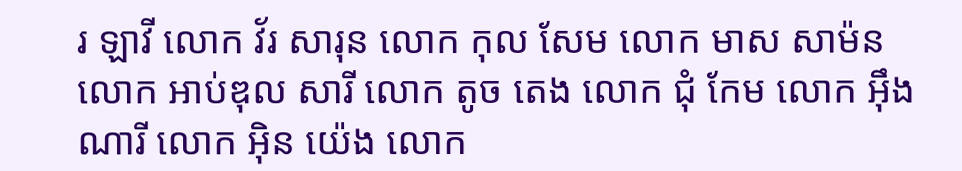រ ឡាវី លោក វ័រ សារុន លោក កុល សែម លោក មាស សាម៉ន លោក អាប់ឌុល សារី លោក តូច តេង លោក ជុំ កែម លោក អ៊ឹង ណារី លោក អ៊ិន យ៉េង លោក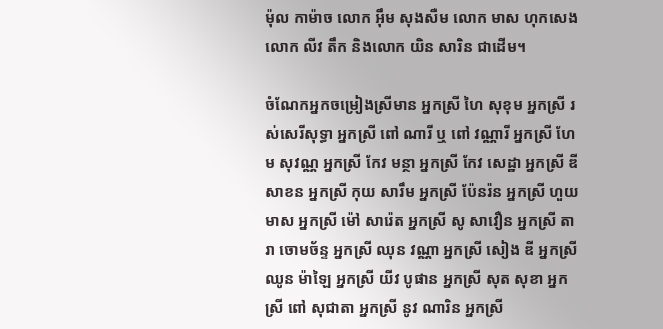ម៉ុល កាម៉ាច លោក អ៊ឹម សុងសឺម លោក មាស ហុកសេង លោក លីវ តឹក និងលោក យិន សារិន ជាដើម។

ចំណែកអ្នកចម្រៀងស្រីមាន អ្នកស្រី ហៃ សុខុម អ្នកស្រី រស់សេរីសុទ្ធា អ្នកស្រី ពៅ ណារី ឬ ពៅ វណ្ណារី អ្នកស្រី ហែម សុវណ្ណ អ្នកស្រី កែវ មន្ថា អ្នកស្រី កែវ សេដ្ឋា អ្នកស្រី ឌីសាខន អ្នកស្រី កុយ សារឹម អ្នកស្រី ប៉ែនរ៉ន អ្នកស្រី ហួយ មាស អ្នកស្រី ម៉ៅ សារ៉េត អ្នកស្រី សូ សាវឿន អ្នកស្រី តារា ចោមច័ន្ទ អ្នកស្រី ឈុន វណ្ណា អ្នកស្រី សៀង ឌី អ្នកស្រី ឈូន ម៉ាឡៃ អ្នកស្រី យីវ បូផាន អ្នកស្រី សុត សុខា អ្នកស្រី ពៅ សុជាតា អ្នកស្រី នូវ ណារិន អ្នកស្រី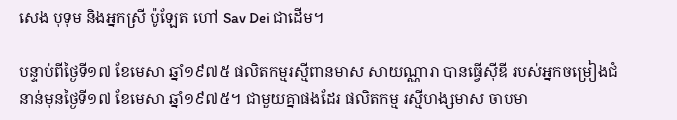សេង បុទុម និងអ្នកស្រី ប៉ូឡែត ហៅ Sav Dei ជាដើម។

បន្ទាប់ពីថ្ងៃទី១៧ ខែមេសា ឆ្នាំ១៩៧៥ ផលិតកម្មរស្មីពានមាស សាយណ្ណារា បានធ្វើស៊ីឌី របស់អ្នកចម្រៀងជំនាន់មុនថ្ងៃទី១៧ ខែមេសា ឆ្នាំ១៩៧៥។ ជាមួយគ្នាផងដែរ ផលិតកម្ម រស្មីហង្សមាស ចាបមា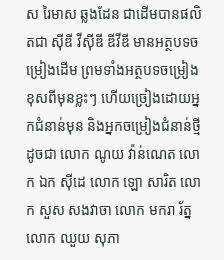ស រៃមាស ឆ្លងដែន ជាដើមបានផលិតជា ស៊ីឌី វីស៊ីឌី ឌីវីឌី មានអត្ថបទចម្រៀងដើម ព្រមទាំងអត្ថបទចម្រៀងខុសពីមុនខ្លះៗ ហើយច្រៀងដោយអ្នកជំនាន់មុន និងអ្នកចម្រៀងជំនាន់ថ្មីដូចជា លោក ណូយ វ៉ាន់ណេត លោក ឯក ស៊ីដេ លោក ឡោ សារិត លោក សួស សងវាចា លោក មករា រ័ត្ន លោក ឈួយ សុភា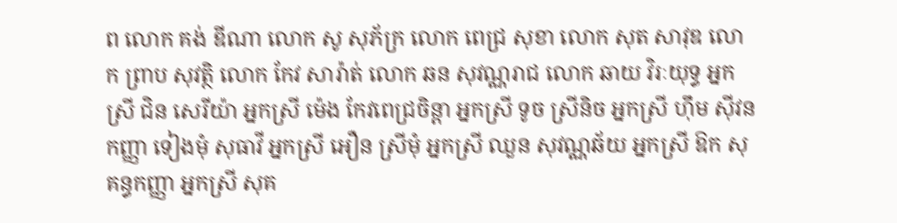ព លោក គង់ ឌីណា លោក សូ សុភ័ក្រ លោក ពេជ្រ សុខា លោក សុត សាវុឌ លោក ព្រាប សុវត្ថិ លោក កែវ សារ៉ាត់ លោក ឆន សុវណ្ណរាជ លោក ឆាយ វិរៈយុទ្ធ អ្នកស្រី ជិន សេរីយ៉ា អ្នកស្រី ម៉េង កែវពេជ្រចិន្តា អ្នកស្រី ទូច ស្រីនិច អ្នកស្រី ហ៊ឹម ស៊ីវន កញ្ញា ទៀងមុំ សុធាវី អ្នកស្រី អឿន ស្រីមុំ អ្នកស្រី ឈួន សុវណ្ណឆ័យ អ្នកស្រី ឱក សុគន្ធកញ្ញា អ្នកស្រី សុគ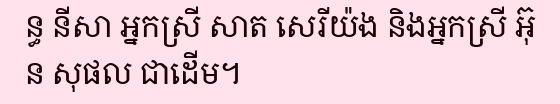ន្ធ នីសា អ្នកស្រី សាត សេរីយ៉ង និងអ្នកស្រី អ៊ុន សុផល ជាដើម។